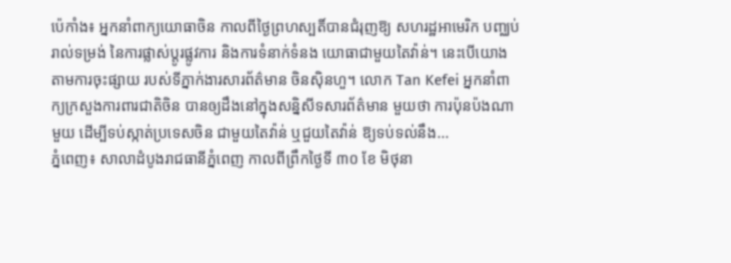ប៉េកាំង៖ អ្នកនាំពាក្យយោធាចិន កាលពីថ្ងៃព្រហស្បតិ៍បានជំរុញឱ្យ សហរដ្ឋអាមេរិក បញ្ឈប់រាល់ទម្រង់ នៃការផ្លាស់ប្តូរផ្លូវការ និងការទំនាក់ទំនង យោធាជាមួយតៃវ៉ាន់។ នេះបើយោងតាមការចុះផ្សាយ របស់ទីភ្នាក់ងារសារព័ត៌មាន ចិនស៊ិនហួ។ លោក Tan Kefei អ្នកនាំពាក្យក្រសួងការពារជាតិចិន បានឲ្យដឹងនៅក្នុងសន្និសីទសារព័ត៌មាន មួយថា ការប៉ុនប៉ងណាមួយ ដើម្បីទប់ស្កាត់ប្រទេសចិន ជាមួយតៃវ៉ាន់ ឬជួយតៃវ៉ាន់ ឱ្យទប់ទល់នឹង...
ភ្នំពេញ៖ សាលាដំបូងរាជធានីភ្នំពេញ កាលពីព្រឹកថ្ងៃទី ៣០ ខែ មិថុនា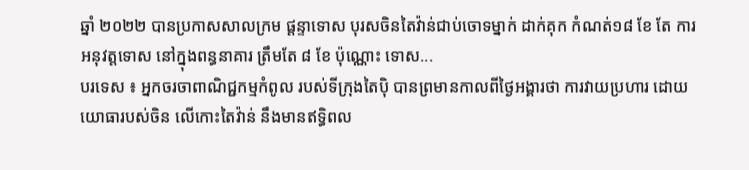ឆ្នាំ ២០២២ បានប្រកាសសាលក្រម ផ្តន្ទាទោស បុរសចិនតៃវ៉ាន់ជាប់ចោទម្នាក់ ដាក់គុក កំណត់១៨ ខែ តែ ការអនុវត្តទោស នៅក្នុងពន្ធនាគារ ត្រឹមតែ ៨ ខែ ប៉ុណ្ណោះ ទោស...
បរទេស ៖ អ្នកចរចាពាណិជ្ជកម្មកំពូល របស់ទីក្រុងតៃប៉ិ បានព្រមានកាលពីថ្ងៃអង្គារថា ការវាយប្រហារ ដោយយោធារបស់ចិន លើកោះតៃវ៉ាន់ នឹងមានឥទ្ធិពល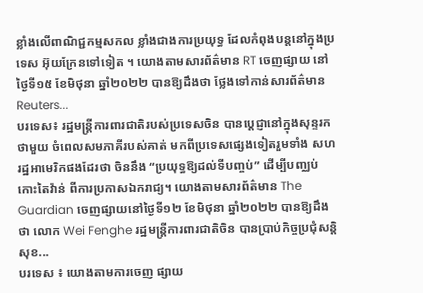ខ្លាំងលើពាណិជ្ជកម្មសកល ខ្លាំងជាងការប្រយុទ្ធ ដែលកំពុងបន្តនៅក្នុងប្រទេស អ៊ុយក្រែនទៅទៀត ។ យោងតាមសារព័ត៌មាន RT ចេញផ្សាយ នៅថ្ងៃទី១៥ ខែមិថុនា ឆ្នាំ២០២២ បានឱ្យដឹងថា ថ្លែងទៅកាន់សារព័ត៌មាន Reuters...
បរទេស៖ រដ្ឋមន្ត្រីការពារជាតិរបស់ប្រទេសចិន បានប្តេជ្ញានៅក្នុងសុន្ទរកថាមួយ ចំពេលសមភាគីរបស់គាត់ មកពីប្រទេសផ្សេងទៀតរួមទាំង សហរដ្ឋអាមេរិកផងដែរថា ចិននឹង “ប្រយុទ្ធឱ្យដល់ទីបញ្ចប់” ដើម្បីបញ្ឈប់កោះតៃវ៉ាន់ ពីការប្រកាសឯករាជ្យ។ យោងតាមសារព័ត៌មាន The Guardian ចេញផ្សាយនៅថ្ងៃទី១២ ខែមិថុនា ឆ្នាំ២០២២ បានឱ្យដឹងថា លោក Wei Fenghe រដ្ឋមន្រ្តីការពារជាតិចិន បានប្រាប់កិច្ចប្រជុំសន្តិសុខ...
បរទេស ៖ យោងតាមការចេញ ផ្សាយ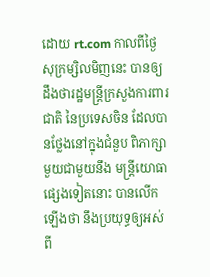ដោយ rt.com កាលពីថ្ងៃសុក្រម្សិលមិញនេះ បានឲ្យដឹងថារដ្ឋមន្ត្រីក្រសួងការពារជាតិ នៃប្រទេសចិន ដែលបានថ្លែងនៅក្នុងជំនួប ពិភាក្សាមួយជាមួយនឹង មន្ត្រីយោធា ផ្សេងទៀតនោះ បានលើកឡើងថា នឹងប្រយុទ្ធឲ្យអស់ពី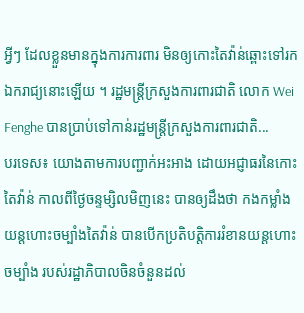អ្វីៗ ដែលខ្លួនមានក្នុងការការពារ មិនឲ្យកោះតៃវ៉ាន់ឆ្ពោះទៅរកឯករាជ្យនោះឡើយ ។ រដ្ឋមន្ត្រីក្រសួងការពារជាតិ លោក Wei Fenghe បានប្រាប់ទៅកាន់រដ្ឋមន្ត្រីក្រសួងការពារជាតិ...
បរទេស៖ យោងតាមការបញ្ជាក់អះអាង ដោយអជ្ញាធរនៃកោះតៃវ៉ាន់ កាលពីថ្ងៃចន្ទម្សិលមិញនេះ បានឲ្យដឹងថា កងកម្លាំងយន្តហោះចម្បាំងតៃវ៉ាន់ បានបើកប្រតិបត្តិការរំខានយន្តហោះចម្បាំង របស់រដ្ឋាភិបាលចិនចំនួនដល់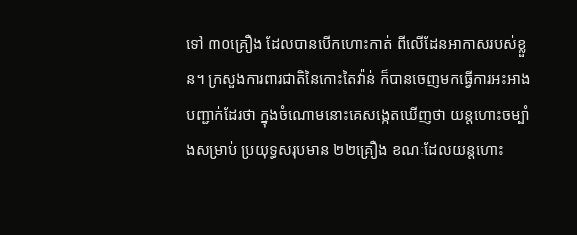ទៅ ៣០គ្រឿង ដែលបានបើកហោះកាត់ ពីលើដែនអាកាសរបស់ខ្លួន។ ក្រសួងការពារជាតិនៃកោះតៃវ៉ាន់ ក៏បានចេញមកធ្វើការអះអាងបញ្ជាក់ដែរថា ក្នុងចំណោមនោះគេសង្កេតឃើញថា យន្តហោះចម្បាំងសម្រាប់ ប្រយុទ្ធសរុបមាន ២២គ្រឿង ខណៈដែលយន្តហោះ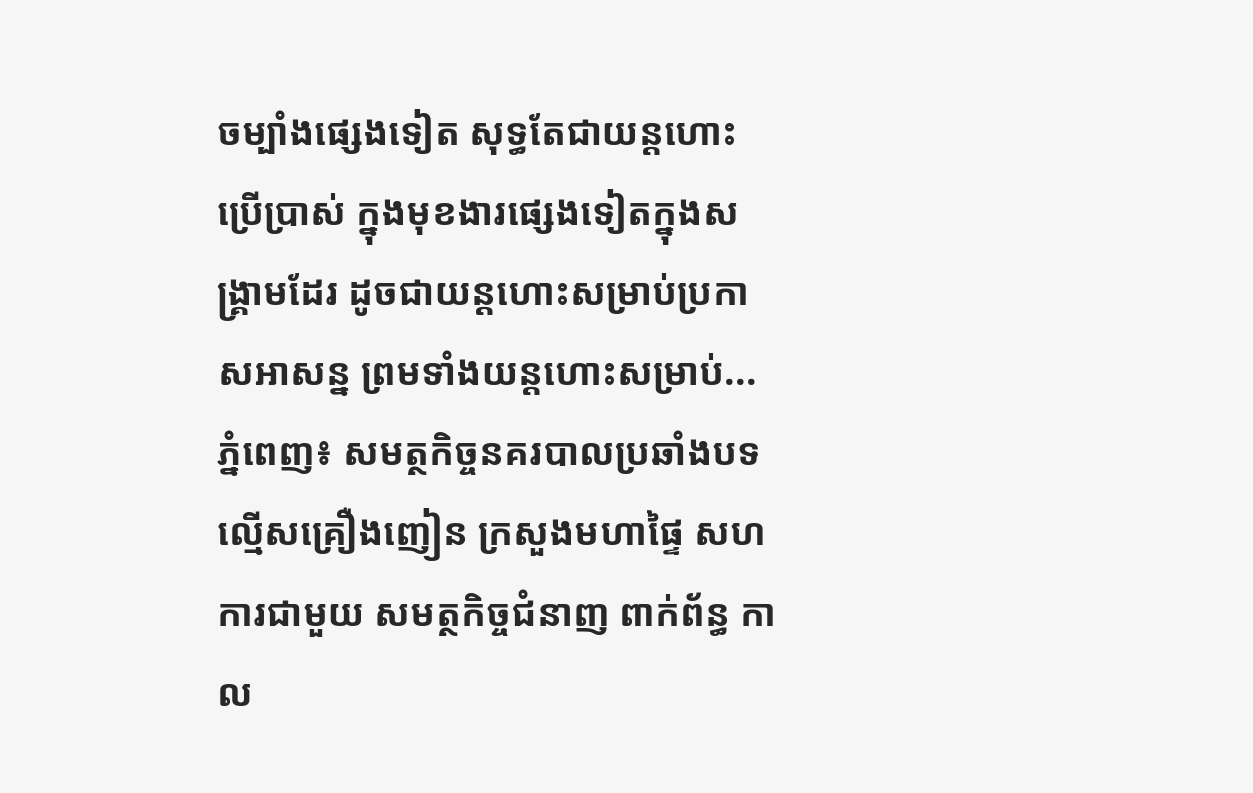ចម្បាំងផ្សេងទៀត សុទ្ធតែជាយន្តហោះប្រើប្រាស់ ក្នុងមុខងារផ្សេងទៀតក្នុងសង្គ្រាមដែរ ដូចជាយន្តហោះសម្រាប់ប្រកាសអាសន្ន ព្រមទាំងយន្តហោះសម្រាប់...
ភ្នំពេញ៖ សមត្ថកិច្ចនគរបាលប្រឆាំងបទល្មើសគ្រឿងញៀន ក្រសួងមហាផ្ទៃ សហការជាមួយ សមត្ថកិច្ចជំនាញ ពាក់ព័ន្ធ កាល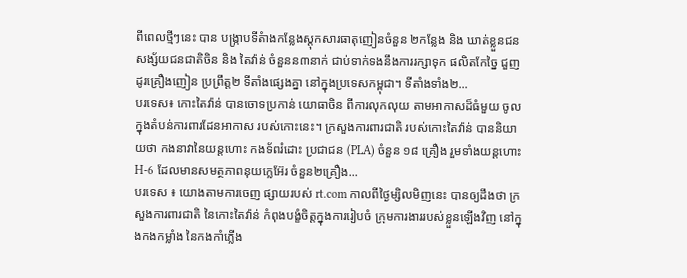ពីពេលថ្មីៗនេះ បាន បង្រ្កាបទីតំាងកន្លែងស្តុកសារធាតុញៀនចំនួន ២កន្លែង និង ឃាត់ខ្លួនជនសង្ស័យជនជាតិចិន និង តៃវ៉ាន់ ចំនួនន៣នាក់ ជាប់ទាក់ទងនឹងការរក្សាទុក ផលិតកែច្នៃ ជួញដូរគ្រឿងញៀន ប្រព្រឹត្ត២ ទីតាំងផ្សេងគ្នា នៅក្នុងប្រទេសកម្ពុជា។ ទីតាំងទាំង២...
បរទេស៖ កោះតៃវ៉ាន់ បានចោទប្រកាន់ យោធាចិន ពីការលុកលុយ តាមអាកាសដ៏ធំមួយ ចូលក្នុងតំបន់ការពារដែនអាកាស របស់កោះនេះ។ ក្រសួងការពារជាតិ របស់កោះតៃវ៉ាន់ បាននិយាយថា កងនាវានៃយន្តហោះ កងទ័ពរំដោះ ប្រជាជន (PLA) ចំនួន ១៨ គ្រឿង រួមទាំងយន្តហោះ H-6 ដែលមានសមត្ថភាពនុយក្លេអ៊ែរ ចំនួន២គ្រឿង...
បរទេស ៖ យោងតាមការចេញ ផ្សាយរបស់ rt.com កាលពីថ្ងៃម្សិលមិញនេះ បានឲ្យដឹងថា ក្រសួងការពារជាតិ នៃកោះតៃវ៉ាន់ កំពុងបង្ខំចិត្តក្នុងការរៀបចំ ក្រុមការងាររបស់ខ្លួនឡើងវិញ នៅក្នុងកងកម្លាំង នៃកងកាំភ្លើង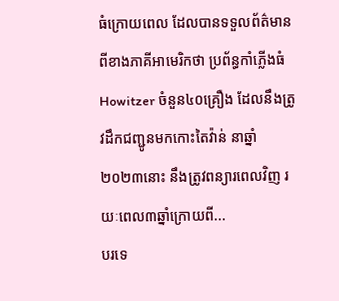ធំក្រោយពេល ដែលបានទទួលព័ត៌មាន ពីខាងភាគីអាមេរិកថា ប្រព័ន្ធកាំភ្លើងធំ Howitzer ចំនួន៤០គ្រឿង ដែលនឹងត្រូវដឹកជញ្ជូនមកកោះតៃវ៉ាន់ នាឆ្នាំ២០២៣នោះ នឹងត្រូវពន្យារពេលវិញ រយៈពេល៣ឆ្នាំក្រោយពី...
បរទេ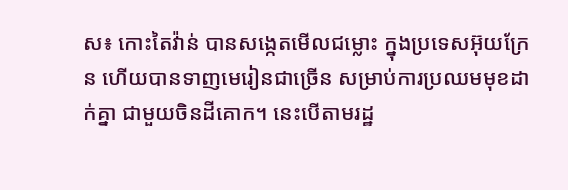ស៖ កោះតៃវ៉ាន់ បានសង្កេតមើលជម្លោះ ក្នុងប្រទេសអ៊ុយក្រែន ហើយបានទាញមេរៀនជាច្រើន សម្រាប់ការប្រឈមមុខដាក់គ្នា ជាមួយចិនដីគោក។ នេះបើតាមរដ្ឋ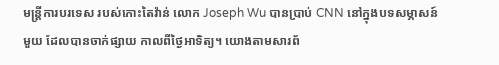មន្ត្រីការបរទេស របស់កោះតៃវ៉ាន់ លោក Joseph Wu បានប្រាប់ CNN នៅក្នុងបទសម្ភាសន៍មួយ ដែលបានចាក់ផ្សាយ កាលពីថ្ងៃអាទិត្យ។ យោងតាមសារព័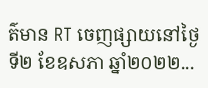ត៌មាន RT ចេញផ្សាយនៅថ្ងៃទី២ ខែឧសភា ឆ្នាំ២០២២...